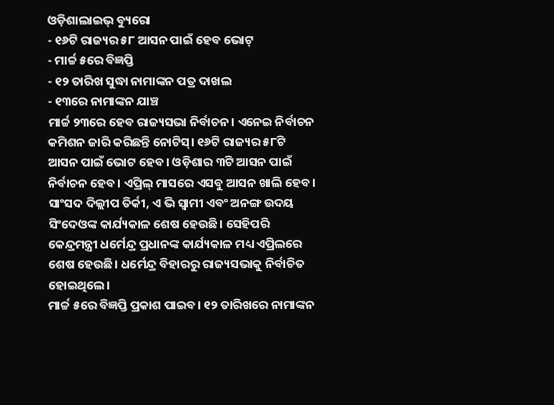ଓଡ଼ିଶାଲାଇଭ୍ ବ୍ୟୁରୋ
- ୧୬ଟି ରାଜ୍ୟର ୫୮ ଆସନ ପାଇଁ ହେବ ଭୋଟ୍
- ମାର୍ଚ୍ଚ ୫ରେ ବିଜ୍ଞପ୍ତି
- ୧୨ ତାରିଖ ସୁଦ୍ଧା ନାମାଙ୍କନ ପତ୍ର ଦାଖଲ
- ୧୩ରେ ନାମାଙ୍କନ ଯାଞ୍ଚ
ମାର୍ଚ୍ଚ ୨୩ରେ ହେବ ରାଜ୍ୟସଭା ନିର୍ବାଚନ। ଏନେଇ ନିର୍ବାଚନ କମିଶନ ଜାରି କରିଛନ୍ତି ନୋଟିସ୍। ୧୬ଟି ରାଜ୍ୟର ୫୮ଟି ଆସନ ପାଇଁ ଭୋଟ ହେବ। ଓଡ଼ିଶାର ୩ଟି ଆସନ ପାଇଁ ନିର୍ବାଚନ ହେବ। ଏପ୍ରିଲ୍ ମାସରେ ଏସବୁ ଆସନ ଖାଲି ହେବ।
ସାଂସଦ ଦିଲ୍ଲୀପ ତିର୍କୀ, ଏ ଭି ସ୍ୱାମୀ ଏବଂ ଅନଙ୍ଗ ଉଦୟ ସିଂଦେଓଙ୍କ କାର୍ଯ୍ୟକାଳ ଶେଷ ହେଉଛି। ସେହିପରି କେନ୍ଦ୍ରମନ୍ତ୍ରୀ ଧର୍ମେନ୍ଦ୍ର ପ୍ରଧାନଙ୍କ କାର୍ଯ୍ୟକାଳ ମଧ୍ୟ ଏପ୍ରିଲରେ ଶେଷ ହେଉଛି। ଧର୍ମେନ୍ଦ୍ର ବିହାରରୁ ରାଜ୍ୟସଭାକୁ ନିର୍ବାଚିତ ହୋଇଥିଲେ।
ମାର୍ଚ୍ଚ ୫ରେ ବିଜ୍ଞପ୍ତି ପ୍ରକାଶ ପାଇବ। ୧୨ ତାରିଖରେ ନାମାଙ୍କନ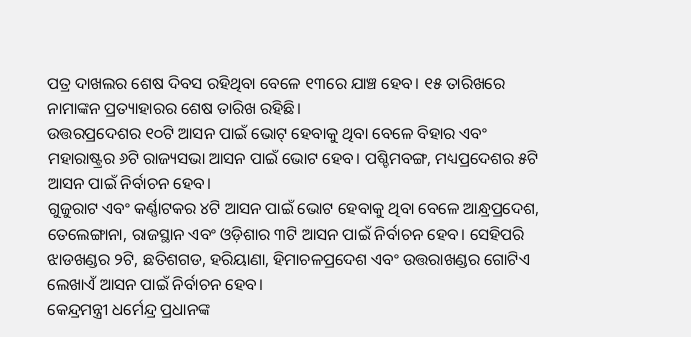ପତ୍ର ଦାଖଲର ଶେଷ ଦିବସ ରହିଥିବା ବେଳେ ୧୩ରେ ଯାଞ୍ଚ ହେବ। ୧୫ ତାରିଖରେ ନାମାଙ୍କନ ପ୍ରତ୍ୟାହାରର ଶେଷ ତାରିଖ ରହିଛି।
ଉତ୍ତରପ୍ରଦେଶର ୧୦ଟି ଆସନ ପାଇଁ ଭୋଟ୍ ହେବାକୁ ଥିବା ବେଳେ ବିହାର ଏବଂ ମହାରାଷ୍ଟ୍ରର ୬ଟି ରାଜ୍ୟସଭା ଆସନ ପାଇଁ ଭୋଟ ହେବ। ପଶ୍ଚିମବଙ୍ଗ, ମଧ୍ୟପ୍ରଦେଶର ୫ଟି ଆସନ ପାଇଁ ନିର୍ବାଚନ ହେବ।
ଗୁଜୁରାଟ ଏବଂ କର୍ଣ୍ଣାଟକର ୪ଟି ଆସନ ପାଇଁ ଭୋଟ ହେବାକୁ ଥିବା ବେଳେ ଆନ୍ଧ୍ରପ୍ରଦେଶ, ତେଲେଙ୍ଗାନା, ରାଜସ୍ଥାନ ଏବଂ ଓଡ଼ିଶାର ୩ଟି ଆସନ ପାଇଁ ନିର୍ବାଚନ ହେବ। ସେହିପରି ଝାଡଖଣ୍ଡର ୨ଟି, ଛତିଶଗଡ, ହରିୟାଣା, ହିମାଚଳପ୍ରଦେଶ ଏବଂ ଉତ୍ତରାଖଣ୍ଡର ଗୋଟିଏ ଲେଖାଏଁ ଆସନ ପାଇଁ ନିର୍ବାଚନ ହେବ।
କେନ୍ଦ୍ରମନ୍ତ୍ରୀ ଧର୍ମେନ୍ଦ୍ର ପ୍ରଧାନଙ୍କ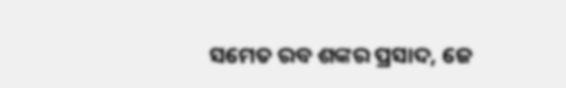ସମେତ ରବ ଶଙ୍କର ପ୍ରସାଦ, ଜେ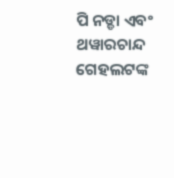ପି ନଡ୍ଡା ଏବଂ ଥୱାରଚାନ୍ଦ ଗେହଲଟଙ୍କ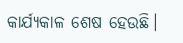କାର୍ଯ୍ୟକାଳ ଶେଷ ହେଉଛି।